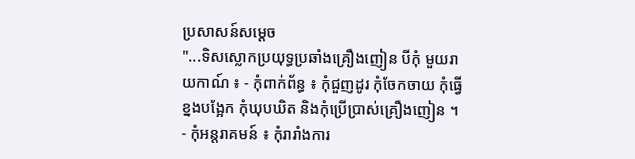ប្រសាសន៍សម្តេច
"...ទិសស្លោកប្រយុទ្ធប្រឆាំងគ្រឿងញៀន បីកុំ មួយរាយកាណ៍ ៖ - កុំពាក់ព័ន្ធ ៖ កុំជួញដូរ កុំចែកចាយ កុំធ្វើខ្នងបង្អែក កុំឃុបឃិត និងកុំប្រើប្រាស់គ្រឿងញៀន ។ - កុំអន្តរាគមន៍ ៖ កុំរារាំងការ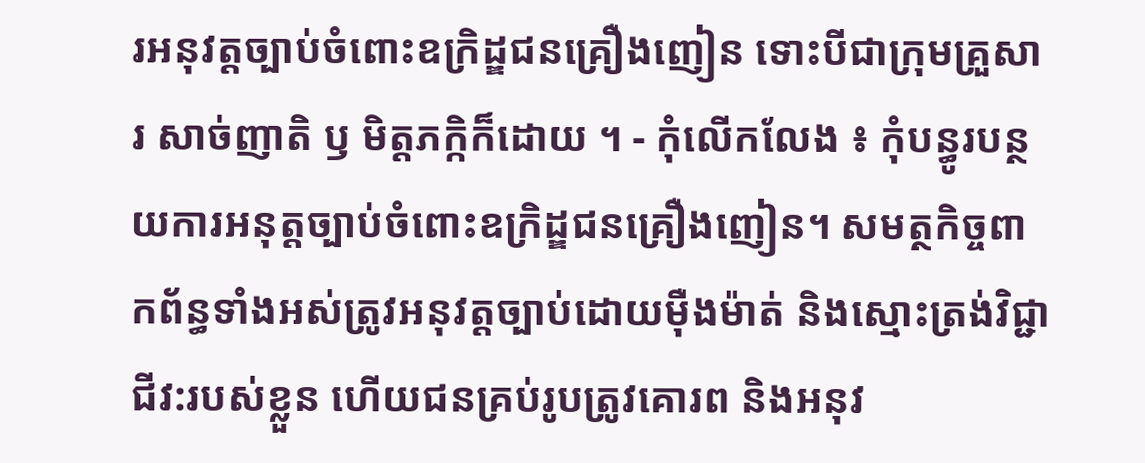រអនុវត្តច្បាប់ចំពោះឧក្រិដ្ឌជនគ្រឿងញៀន ទោះបីជាក្រុមគ្រួសារ សាច់ញាតិ ឫ មិត្តភក្កិក៏ដោយ ។ - កុំលើកលែង ៖ កុំបន្ធូរបន្ថយការអនុត្តច្បាប់ចំពោះឧក្រិដ្ឌជនគ្រឿងញៀន។ សមត្ថកិច្ចពាកព័ន្ធទាំងអស់ត្រូវអនុវត្តច្បាប់ដោយមុឺងម៉ាត់ និងស្មោះត្រង់វិជ្ជាជីវ:របស់ខ្លួន ហើយជនគ្រប់រូបត្រូវគោរព និងអនុវ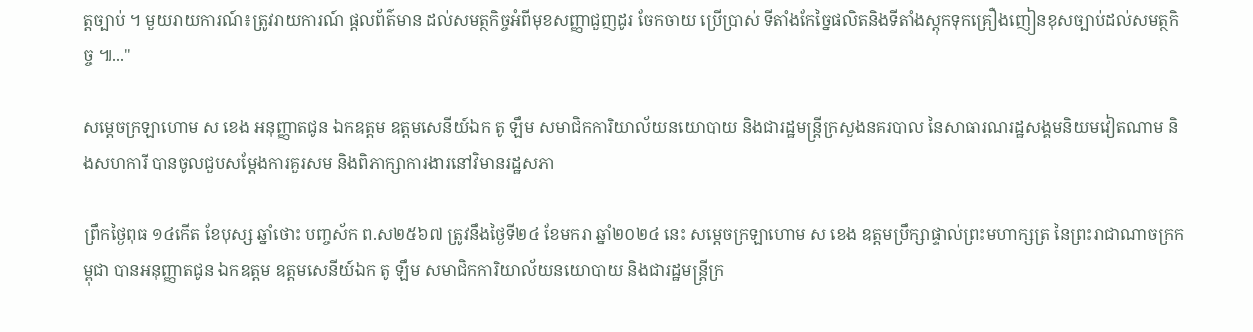ត្តច្បាប់ ។ មួយរាយការណ៍៖ត្រូវរាយការណ៍ ផ្តលព័ត៌មាន ដល់សមត្ថកិច្ចអំពីមុខសញ្ញាជួញដូរ ចែកចាយ ប្រើប្រាស់ ទីតាំងកែច្នៃផលិតនិងទីតាំងស្តុកទុកគ្រឿងញៀនខុសច្បាប់ដល់សមត្ថកិច្ច ៕..."

សម្តេចក្រឡាហោម ស ខេង អនុញ្ញាតជូន ឯកឧត្តម ឧត្តមសេនីយ៍ឯក តូ ឡឹម សមាជិកការិយាល័យនយោបាយ និងជារដ្ឋមន្ត្រីក្រសួងនគរបាល នៃសាធារណរដ្ឋសង្គមនិយមវៀតណាម និងសហការី បានចូលជួបសម្តែងការគួរសម និងពិភាក្សាការងារនៅវិមានរដ្ឋសភា

ព្រឹកថ្ងៃពុធ ១៤កើត ខែបុស្ស ឆ្នាំថោះ បញ្ចស័ក ព.ស២៥៦៧ ត្រូវនឹងថ្ងៃទី២៤ ខែមករា ឆ្នាំ២០២៤ នេះ សម្តេចក្រឡាហោម ស ខេង ឧត្តមប្រឹក្សាផ្ទាល់ព្រះមហាក្សត្រ នៃព្រះរាជាណាចក្រកម្ពុជា បានអនុញ្ញាតជូន ឯកឧត្តម ឧត្តមសេនីយ៍ឯក តូ ឡឹម សមាជិកការិយាល័យនយោបាយ និងជារដ្ឋមន្ត្រីក្រ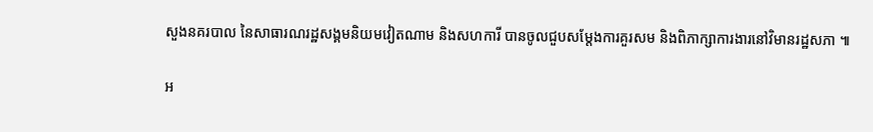សួងនគរបាល នៃសាធារណរដ្ឋសង្គមនិយមវៀតណាម និងសហការី បានចូលជួបសម្តែងការគួរសម និងពិភាក្សាការងារនៅវិមានរដ្ឋសភា ៕

អ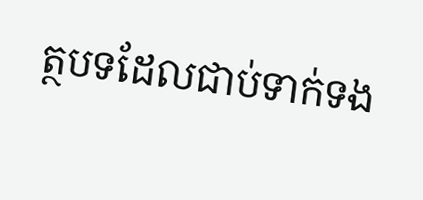ត្ថបទដែលជាប់ទាក់ទង